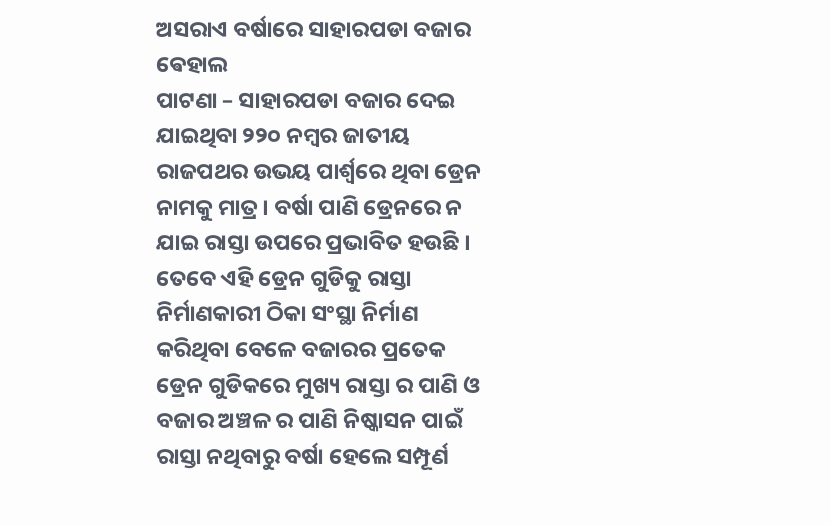ଅସରାଏ ବର୍ଷାରେ ସାହାରପଡା ବଜାର ଵେହାଲ
ପାଟଣା – ସାହାରପଡା ବଜାର ଦେଇ ଯାଇଥିବା ୨୨୦ ନମ୍ବର ଜାତୀୟ ରାଜପଥର ଉଭୟ ପାର୍ଶ୍ୱରେ ଥିବା ଡ୍ରେନ ନାମକୁ ମାତ୍ର । ବର୍ଷା ପାଣି ଡ୍ରେନରେ ନ ଯାଇ ରାସ୍ତା ଉପରେ ପ୍ରଭାବିତ ହଉଛି । ତେବେ ଏହି ଡ୍ରେନ ଗୁଡିକୁ ରାସ୍ତା ନିର୍ମାଣକାରୀ ଠିକା ସଂସ୍ଥା ନିର୍ମାଣ କରିଥିବା ବେଳେ ବଜାରର ପ୍ରତେକ ଡ୍ରେନ ଗୁଡିକରେ ମୁଖ୍ୟ ରାସ୍ତା ର ପାଣି ଓ ବଜାର ଅଞ୍ଚଳ ର ପାଣି ନିଷ୍କାସନ ପାଇଁ ରାସ୍ତା ନଥିବାରୁ ବର୍ଷା ହେଲେ ସମ୍ପୂର୍ଣ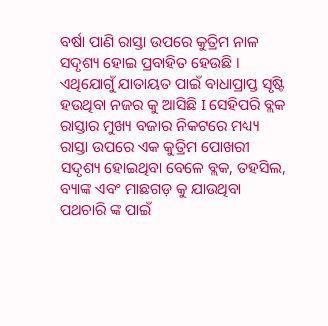ବର୍ଷା ପାଣି ରାସ୍ତା ଉପରେ କୁତ୍ରିମ ନାଳ ସଦୃଶ୍ୟ ହୋଇ ପ୍ରବାହିତ ହେଉଛି । ଏଥିଯୋଗୁଁ ଯାତାୟତ ପାଇଁ ବାଧାପ୍ରାପ୍ତ ସୃଷ୍ଟି ହଉଥିବା ନଜର କୁ ଆସିଛି I ସେହିପରି ବ୍ଲକ ରାସ୍ତାର ମୁଖ୍ୟ ବଜାର ନିକଟରେ ମଧ୍ୟ୍ୟ ରାସ୍ତା ଉପରେ ଏକ କୁତ୍ରିମ ପୋଖରୀ ସଦୃଶ୍ୟ ହୋଇଥିବା ବେଳେ ବ୍ଲକ, ତହସିଲ, ବ୍ୟାଙ୍କ ଏବଂ ମାଛଗଡ଼ କୁ ଯାଉଥିବା ପଥଚାରି ଙ୍କ ପାଇଁ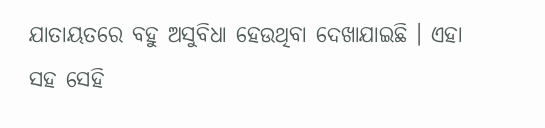ଯାତାୟତରେ ବହୁ ଅସୁବିଧା ହେଉଥିବା ଦେଖାଯାଇଛି । ଏହା ସହ ସେହି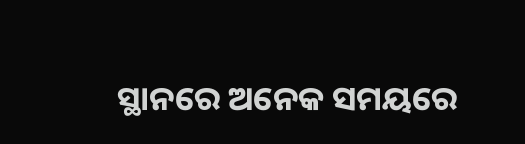ସ୍ଥାନରେ ଅନେକ ସମୟରେ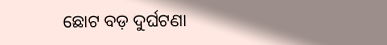ଛୋଟ ବଡ଼ ଦୁର୍ଘଟଣା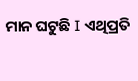ମାନ ଘଟୁଛି I ଏଥିପ୍ରତି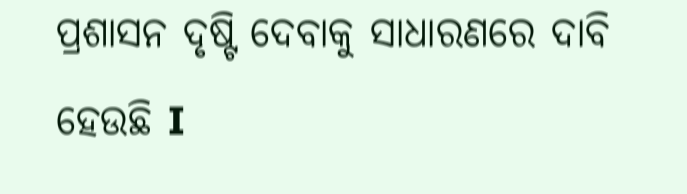ପ୍ରଶାସନ ଦୃଷ୍ଟି ଦେବାକୁ ସାଧାରଣରେ ଦାବି ହେଉଛି I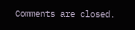Comments are closed.